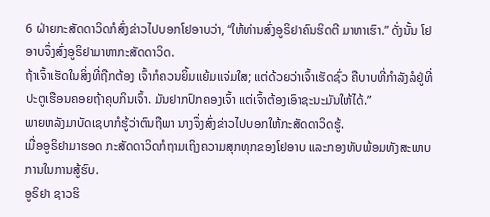6 ຝ່າຍກະສັດດາວິດກໍສົ່ງຂ່າວໄປບອກໂຢອາບວ່າ, “ໃຫ້ທ່ານສົ່ງອູຣິຢາຄົນຮິດຕີ ມາຫາເຮົາ.” ດັ່ງນັ້ນ ໂຢອາບຈຶ່ງສົ່ງອູຣິຢາມາຫາກະສັດດາວິດ.
ຖ້າເຈົ້າເຮັດໃນສິ່ງທີ່ຖືກຕ້ອງ ເຈົ້າກໍຄວນຍິ້ມແຍ້ມແຈ່ມໃສ; ແຕ່ດ້ວຍວ່າເຈົ້າເຮັດຊົ່ວ ຄືບາບທີ່ກຳລັງລໍຢູ່ທີ່ປະຕູເຮືອນຄອຍຖ້າຄຸບກິນເຈົ້າ. ມັນຢາກປົກຄອງເຈົ້າ ແຕ່ເຈົ້າຕ້ອງເອົາຊະນະມັນໃຫ້ໄດ້.”
ພາຍຫລັງມາບັດເຊບາກໍຮູ້ວ່າຕົນຖືພາ ນາງຈຶ່ງສົ່ງຂ່າວໄປບອກໃຫ້ກະສັດດາວິດຮູ້.
ເມື່ອອູຣິຢາມາຮອດ ກະສັດດາວິດກໍຖາມເຖິງຄວາມສຸກທຸກຂອງໂຢອາບ ແລະກອງທັບພ້ອມທັງສະພາບການໃນການສູ້ຮົບ.
ອູຣິຢາ ຊາວຮິ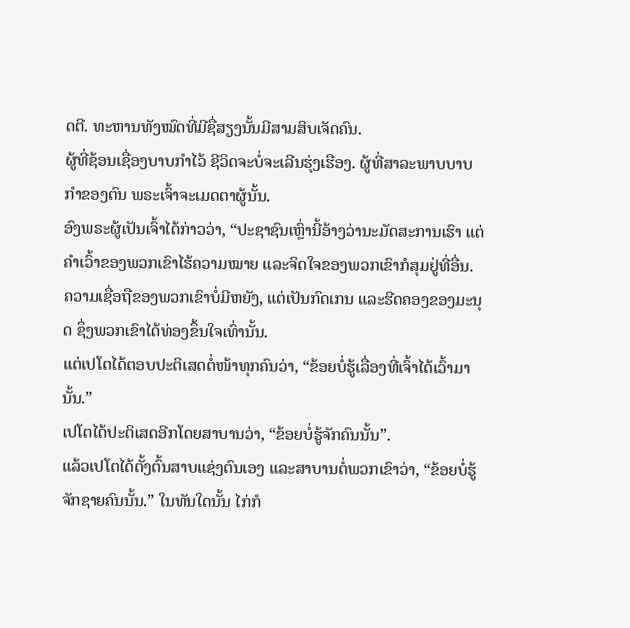ດຕີ. ທະຫານທັງໝົດທີ່ມີຊື່ສຽງນັ້ນມີສາມສິບເຈັດຄົນ.
ຜູ້ທີ່ຊ້ອນເຊື່ອງບາບກຳໄວ້ ຊີວິດຈະບໍ່ຈະເລີນຮຸ່ງເຮືອງ. ຜູ້ທີ່ສາລະພາບບາບກຳຂອງຕົນ ພຣະເຈົ້າຈະເມດຕາຜູ້ນັ້ນ.
ອົງພຣະຜູ້ເປັນເຈົ້າໄດ້ກ່າວວ່າ, “ປະຊາຊົນເຫຼົ່ານີ້ອ້າງວ່ານະມັດສະການເຮົາ ແຕ່ຄຳເວົ້າຂອງພວກເຂົາໄຮ້ຄວາມໝາຍ ແລະຈິດໃຈຂອງພວກເຂົາກໍສຸມຢູ່ທີ່ອື່ນ. ຄວາມເຊື່ອຖືຂອງພວກເຂົາບໍ່ມີຫຍັງ, ແຕ່ເປັນກົດເກນ ແລະຮີດຄອງຂອງມະນຸດ ຊຶ່ງພວກເຂົາໄດ້ທ່ອງຂຶ້ນໃຈເທົ່ານັ້ນ.
ແຕ່ເປໂຕໄດ້ຕອບປະຕິເສດຕໍ່ໜ້າທຸກຄົນວ່າ, “ຂ້ອຍບໍ່ຮູ້ເລື່ອງທີ່ເຈົ້າໄດ້ເວົ້າມານັ້ນ.”
ເປໂຕໄດ້ປະຕິເສດອີກໂດຍສາບານວ່າ, “ຂ້ອຍບໍ່ຮູ້ຈັກຄົນນັ້ນ”.
ແລ້ວເປໂຕໄດ້ຕັ້ງຕົ້ນສາບແຊ່ງຕົນເອງ ແລະສາບານຕໍ່ພວກເຂົາວ່າ, “ຂ້ອຍບໍ່ຮູ້ຈັກຊາຍຄົນນັ້ນ.” ໃນທັນໃດນັ້ນ ໄກ່ກໍ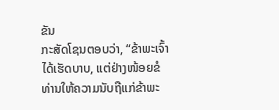ຂັນ
ກະສັດໂຊນຕອບວ່າ, “ຂ້າພະເຈົ້າໄດ້ເຮັດບາບ, ແຕ່ຢ່າງໜ້ອຍຂໍທ່ານໃຫ້ຄວາມນັບຖືແກ່ຂ້າພະ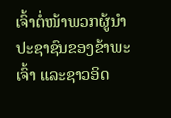ເຈົ້າຕໍ່ໜ້າພວກຜູ້ນຳປະຊາຊົນຂອງຂ້າພະເຈົ້າ ແລະຊາວອິດ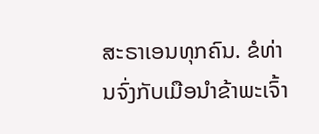ສະຣາເອນທຸກຄົນ. ຂໍທ່ານຈົ່ງກັບເມືອນຳຂ້າພະເຈົ້າ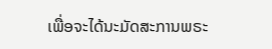ເພື່ອຈະໄດ້ນະມັດສະການພຣະ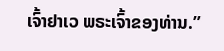ເຈົ້າຢາເວ ພຣະເຈົ້າຂອງທ່ານ.”